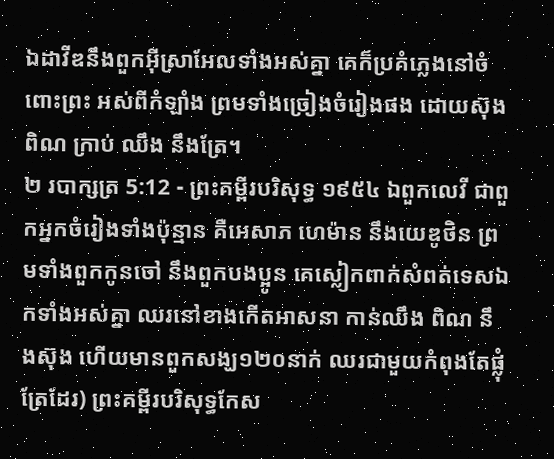ឯដាវីឌនឹងពួកអ៊ីស្រាអែលទាំងអស់គ្នា គេក៏ប្រគំភ្លេងនៅចំពោះព្រះ អស់ពីកំឡាំង ព្រមទាំងច្រៀងចំរៀងផង ដោយស៊ុង ពិណ ក្រាប់ ឈឹង នឹងត្រែ។
២ របាក្សត្រ 5:12 - ព្រះគម្ពីរបរិសុទ្ធ ១៩៥៤ ឯពួកលេវី ជាពួកអ្នកចំរៀងទាំងប៉ុន្មាន គឺអេសាភ ហេម៉ាន នឹងយេឌូថិន ព្រមទាំងពួកកូនចៅ នឹងពួកបងប្អូន គេស្លៀកពាក់សំពត់ទេសឯកទាំងអស់គ្នា ឈរនៅខាងកើតអាសនា កាន់ឈឹង ពិណ នឹងស៊ុង ហើយមានពួកសង្ឃ១២០នាក់ ឈរជាមួយកំពុងតែផ្លុំត្រែដែរ) ព្រះគម្ពីរបរិសុទ្ធកែស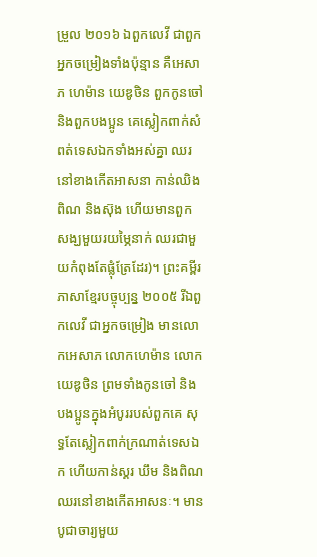ម្រួល ២០១៦ ឯពួកលេវី ជាពួកអ្នកចម្រៀងទាំងប៉ុន្មាន គឺអេសាភ ហេម៉ាន យេឌូថិន ពួកកូនចៅ និងពួកបងប្អូន គេស្លៀកពាក់សំពត់ទេសឯកទាំងអស់គ្នា ឈរនៅខាងកើតអាសនា កាន់ឈិង ពិណ និងស៊ុង ហើយមានពួកសង្ឃមួយរយម្ភៃនាក់ ឈរជាមួយកំពុងតែផ្លុំត្រែដែរ)។ ព្រះគម្ពីរភាសាខ្មែរបច្ចុប្បន្ន ២០០៥ រីឯពួកលេវី ជាអ្នកចម្រៀង មានលោកអេសាភ លោកហេម៉ាន លោកយេឌូថិន ព្រមទាំងកូនចៅ និងបងប្អូនក្នុងអំបូររបស់ពួកគេ សុទ្ធតែស្លៀកពាក់ក្រណាត់ទេសឯក ហើយកាន់ស្គរ ឃឹម និងពិណ ឈរនៅខាងកើតអាសនៈ។ មានបូជាចារ្យមួយ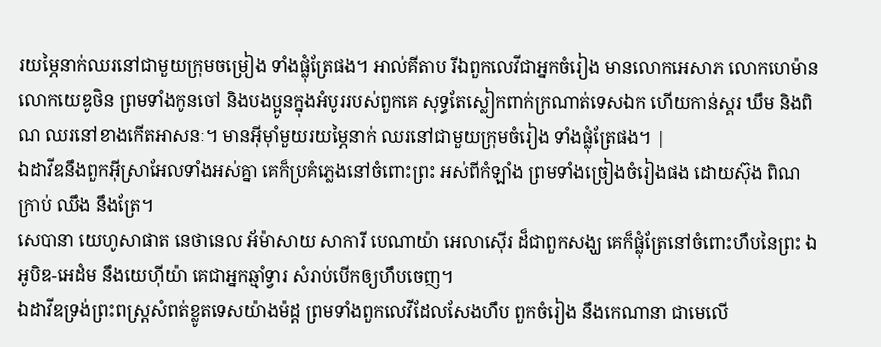រយម្ភៃនាក់ឈរនៅជាមួយក្រុមចម្រៀង ទាំងផ្លុំត្រែផង។ អាល់គីតាប រីឯពួកលេវីជាអ្នកចំរៀង មានលោកអេសាភ លោកហេម៉ាន លោកយេឌូថិន ព្រមទាំងកូនចៅ និងបងប្អូនក្នុងអំបូររបស់ពួកគេ សុទ្ធតែស្លៀកពាក់ក្រណាត់ទេសឯក ហើយកាន់ស្គរ ឃឹម និងពិណ ឈរនៅខាងកើតអាសនៈ។ មានអ៊ីមុាំមួយរយម្ភៃនាក់ ឈរនៅជាមួយក្រុមចំរៀង ទាំងផ្លុំត្រែផង។ |
ឯដាវីឌនឹងពួកអ៊ីស្រាអែលទាំងអស់គ្នា គេក៏ប្រគំភ្លេងនៅចំពោះព្រះ អស់ពីកំឡាំង ព្រមទាំងច្រៀងចំរៀងផង ដោយស៊ុង ពិណ ក្រាប់ ឈឹង នឹងត្រែ។
សេបានា យេហូសាផាត នេថានេល អ័ម៉ាសាយ សាការី បេណាយ៉ា អេលាស៊ើរ ដ៏ជាពួកសង្ឃ គេក៏ផ្លុំត្រែនៅចំពោះហឹបនៃព្រះ ឯអូបិឌ-អេដំម នឹងយេហ៊ីយ៉ា គេជាអ្នកឆ្មាំទ្វារ សំរាប់បើកឲ្យហឹបចេញ។
ឯដាវីឌទ្រង់ព្រះពស្ត្រសំពត់ខ្លូតទេសយ៉ាងម៉ដ្ត ព្រមទាំងពួកលេវីដែលសែងហឹប ពួកចំរៀង នឹងកេណានា ជាមេលើ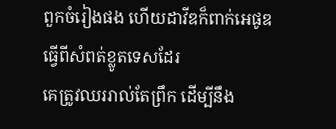ពួកចំរៀងផង ហើយដាវីឌក៏ពាក់អេផូឌ ធ្វើពីសំពត់ខ្លូតទេសដែរ
គេត្រូវឈររាល់តែព្រឹក ដើម្បីនឹង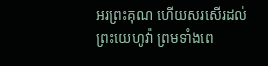អរព្រះគុណ ហើយសរសើរដល់ព្រះយេហូវ៉ា ព្រមទាំងពេ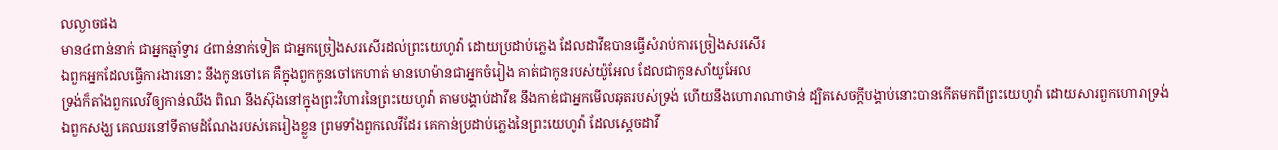លល្ងាចផង
មាន៤ពាន់នាក់ ជាអ្នកឆ្មាំទ្វារ ៤ពាន់នាក់ទៀត ជាអ្នកច្រៀងសរសើរដល់ព្រះយេហូវ៉ា ដោយប្រដាប់ភ្លេង ដែលដាវីឌបានធ្វើសំរាប់ការច្រៀងសរសើរ
ឯពួកអ្នកដែលធ្វើការងារនោះ នឹងកូនចៅគេ គឺក្នុងពួកកូនចៅកេហាត់ មានហេម៉ានជាអ្នកចំរៀង គាត់ជាកូនរបស់យ៉ូអែល ដែលជាកូនសាំយូអែល
ទ្រង់ក៏តាំងពួកលេវីឲ្យកាន់ឈឹង ពិណ នឹងស៊ុងនៅក្នុងព្រះវិហារនៃព្រះយេហូវ៉ា តាមបង្គាប់ដាវីឌ នឹងកាឌ់ជាអ្នកមើលឆុតរបស់ទ្រង់ ហើយនឹងហោរាណាថាន់ ដ្បិតសេចក្ដីបង្គាប់នោះបានកើតមកពីព្រះយេហូវ៉ា ដោយសារពួកហោរាទ្រង់
ឯពួកសង្ឃ គេឈរនៅទីតាមដំណែងរបស់គេរៀងខ្លួន ព្រមទាំងពួកលេវីដែរ គេកាន់ប្រដាប់ភ្លេងនៃព្រះយេហូវ៉ា ដែលស្តេចដាវី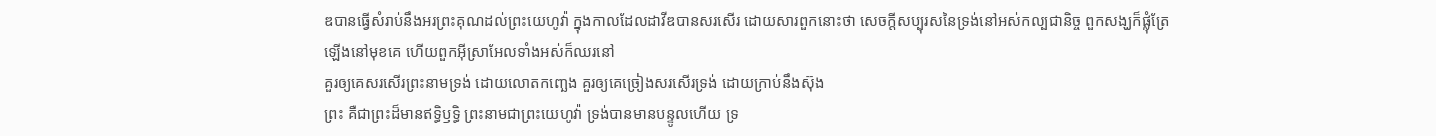ឌបានធ្វើសំរាប់នឹងអរព្រះគុណដល់ព្រះយេហូវ៉ា ក្នុងកាលដែលដាវីឌបានសរសើរ ដោយសារពួកនោះថា សេចក្ដីសប្បុរសនៃទ្រង់នៅអស់កល្បជានិច្ច ពួកសង្ឃក៏ផ្លុំត្រែឡើងនៅមុខគេ ហើយពួកអ៊ីស្រាអែលទាំងអស់ក៏ឈរនៅ
គួរឲ្យគេសរសើរព្រះនាមទ្រង់ ដោយលោតកញ្ឆេង គួរឲ្យគេច្រៀងសរសើរទ្រង់ ដោយក្រាប់នឹងស៊ុង
ព្រះ គឺជាព្រះដ៏មានឥទ្ធិឫទ្ធិ ព្រះនាមជាព្រះយេហូវ៉ា ទ្រង់បានមានបន្ទូលហើយ ទ្រ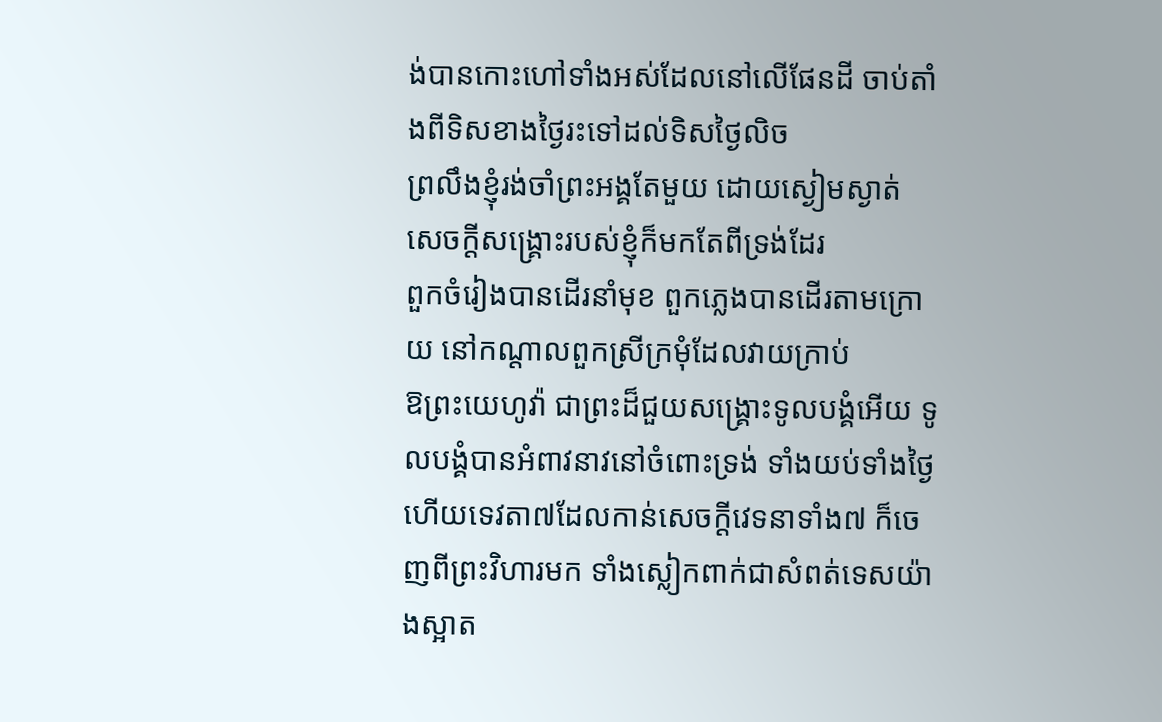ង់បានកោះហៅទាំងអស់ដែលនៅលើផែនដី ចាប់តាំងពីទិសខាងថ្ងៃរះទៅដល់ទិសថ្ងៃលិច
ព្រលឹងខ្ញុំរង់ចាំព្រះអង្គតែមួយ ដោយស្ងៀមស្ងាត់ សេចក្ដីសង្គ្រោះរបស់ខ្ញុំក៏មកតែពីទ្រង់ដែរ
ពួកចំរៀងបានដើរនាំមុខ ពួកភ្លេងបានដើរតាមក្រោយ នៅកណ្តាលពួកស្រីក្រមុំដែលវាយក្រាប់
ឱព្រះយេហូវ៉ា ជាព្រះដ៏ជួយសង្គ្រោះទូលបង្គំអើយ ទូលបង្គំបានអំពាវនាវនៅចំពោះទ្រង់ ទាំងយប់ទាំងថ្ងៃ
ហើយទេវតា៧ដែលកាន់សេចក្ដីវេទនាទាំង៧ ក៏ចេញពីព្រះវិហារមក ទាំងស្លៀកពាក់ជាសំពត់ទេសយ៉ាងស្អាត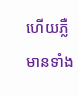ហើយភ្លឺ មានទាំង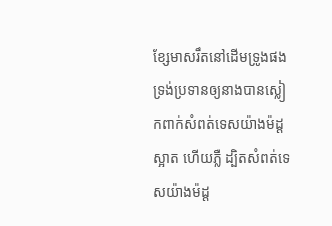ខ្សែមាសរឹតនៅដើមទ្រូងផង
ទ្រង់ប្រទានឲ្យនាងបានស្លៀកពាក់សំពត់ទេសយ៉ាងម៉ដ្ត ស្អាត ហើយភ្លឺ ដ្បិតសំពត់ទេសយ៉ាងម៉ដ្ត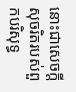នោះជាសេចក្ដីសុចរិតរបស់ពួកបរិសុទ្ធ